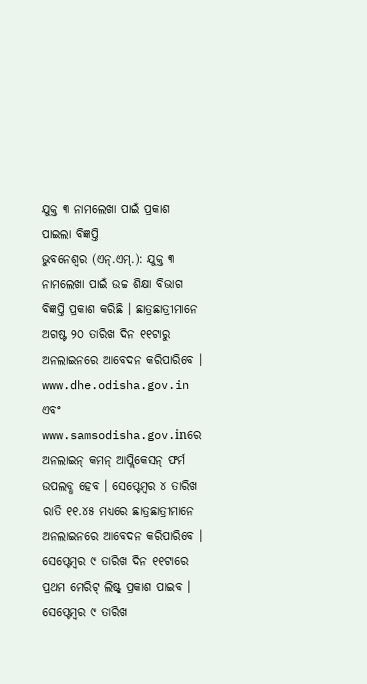ଯୁକ୍ତ ୩ ନାମଲେଖା ପାଇଁ ପ୍ରକାଶ ପାଇଲା ବିଜ୍ଞପ୍ତି
ଭୁବନେଶ୍ୱର (ଏନ୍.ଏମ୍.): ଯୁକ୍ତ ୩ ନାମଲେଖା ପାଇଁ ଉଚ୍ଚ ଶିକ୍ଷା ବିଭାଗ ବିଜ୍ଞପ୍ତି ପ୍ରକାଶ କରିଛି । ଛାତ୍ରଛାତ୍ରୀମାନେ ଅଗଷ୍ଟ ୨୦ ତାରିଖ ଦିନ ୧୧ଟାରୁ ଅନଲାଇନରେ ଆବେଦନ କରିପାରିବେ । www.dhe.odisha.gov.in ଏବଂ www.samsodisha.gov.inରେ ଅନଲାଇନ୍ କମନ୍ ଆପ୍ଲିକେସନ୍ ଫର୍ମ ଉପଲବ୍ଧ ହେବ । ସେପ୍ଟେମ୍ବର ୪ ତାରିଖ ରାତି ୧୧.୪୫ ମଧ୍ୟରେ ଛାତ୍ରଛାତ୍ରୀମାନେ ଅନଲାଇନରେ ଆବେଦନ କରିପାରିବେ । ସେପ୍ଟେମ୍ବର ୯ ତାରିଖ ଦିନ ୧୧ଟାରେ ପ୍ରଥମ ମେରିଟ୍ ଲିଷ୍ଟ୍ ପ୍ରକାଶ ପାଇବ । ସେପ୍ଟେମ୍ବର ୯ ତାରିଖ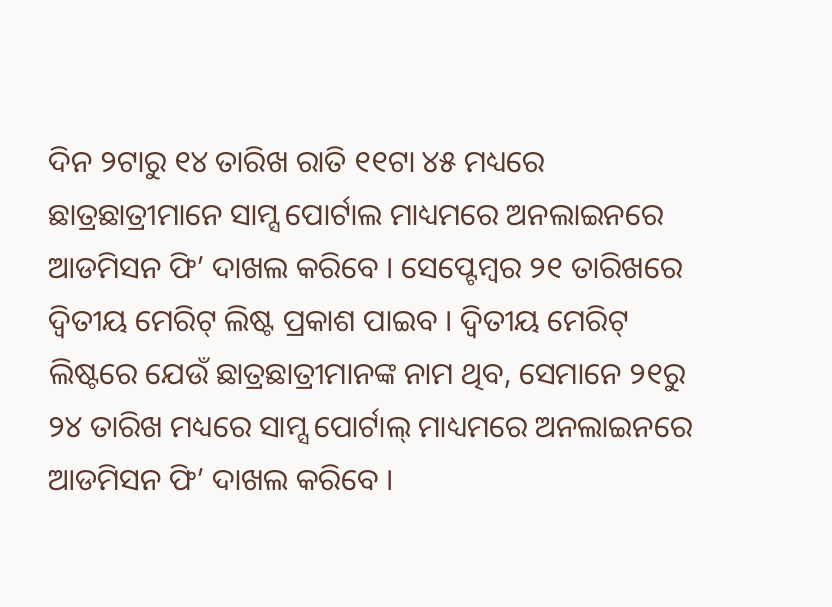ଦିନ ୨ଟାରୁ ୧୪ ତାରିଖ ରାତି ୧୧ଟା ୪୫ ମଧ୍ୟରେ ଛାତ୍ରଛାତ୍ରୀମାନେ ସାମ୍ସ ପୋର୍ଟାଲ ମାଧ୍ୟମରେ ଅନଲାଇନରେ ଆଡମିସନ ଫି’ ଦାଖଲ କରିବେ । ସେପ୍ଟେମ୍ବର ୨୧ ତାରିଖରେ ଦ୍ୱିତୀୟ ମେରିଟ୍ ଲିଷ୍ଟ ପ୍ରକାଶ ପାଇବ । ଦ୍ୱିତୀୟ ମେରିଟ୍ ଲିଷ୍ଟରେ ଯେଉଁ ଛାତ୍ରଛାତ୍ରୀମାନଙ୍କ ନାମ ଥିବ, ସେମାନେ ୨୧ରୁ ୨୪ ତାରିଖ ମଧ୍ୟରେ ସାମ୍ସ ପୋର୍ଟାଲ୍ ମାଧ୍ୟମରେ ଅନଲାଇନରେ ଆଡମିସନ ଫି’ ଦାଖଲ କରିବେ ।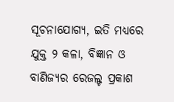ସୂଚନାଯୋଗ୍ୟ, ଇତି ମଧ୍ୟରେ ଯୁକ୍ତ ୨ କଳା, ବିଜ୍ଞାନ ଓ ବାଣିଜ୍ୟର ରେଜଲ୍ଟ ପ୍ରକାଶ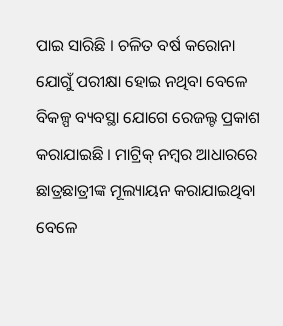ପାଇ ସାରିଛି । ଚଳିତ ବର୍ଷ କରୋନା ଯୋଗୁଁ ପରୀକ୍ଷା ହୋଇ ନଥିବା ବେଳେ ବିକଳ୍ପ ବ୍ୟବସ୍ଥା ଯୋଗେ ରେଜଲ୍ଟ ପ୍ରକାଶ କରାଯାଇଛି । ମାଟ୍ରିକ୍ ନମ୍ବର ଆଧାରରେ ଛାତ୍ରଛାତ୍ରୀଙ୍କ ମୂଲ୍ୟାୟନ କରାଯାଇଥିବା ବେଳେ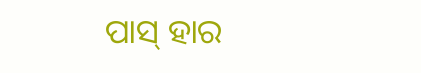ପାସ୍ ହାର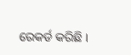ରେକର୍ଡ କରିଛି ।